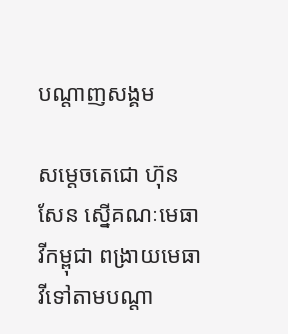បណ្តាញសង្គម

សម្តេចតេជោ ហ៊ុន សែន ស្នើគណៈមេធាវីកម្ពុជា ពង្រាយមេធាវីទៅតាមបណ្តា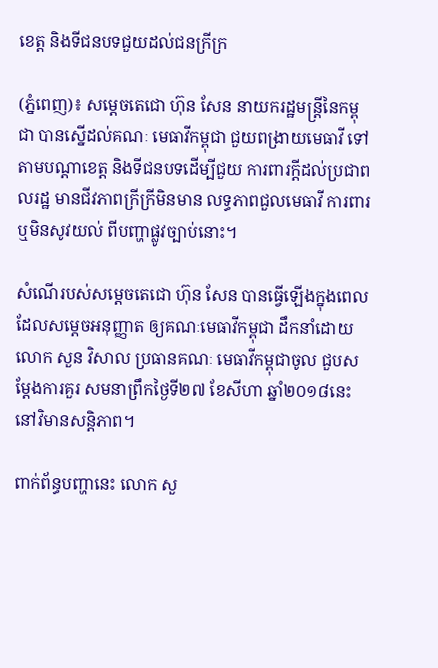ខេត្ត និងទីជនបទជួយដល់ជនក្រីក្រ

(ភ្នំពេញ)៖ សម្តេចតេជោ ហ៊ុន សែន នាយករដ្ឋមន្ត្រីនៃកម្ពុជា បានស្នើដល់គណៈ មេធាវីកម្ពុជា ជួយពង្រាយមេធាវី ទៅតាមបណ្តាខេត្ត និងទីជនបទដើម្បីជួយ ការពារក្តីដល់ប្រជាពលរដ្ឋ មានជីវភាពក្រីក្រីមិនមាន លទ្ធភាពជួលមេធាវី ការពារ ឬមិនសូវយល់ ពីបញ្ហាផ្លូវច្បាប់នោះ។

សំណើរបស់សម្តេចតេជោ ហ៊ុន សែន បានធ្វើឡើងក្នុងពេល ដែលសម្តេចអនុញ្ញាត ឲ្យគណៈមេធាវីកម្ពុជា ដឹកនាំដោយលោក សួន វិសាល ប្រធានគណៈ មេធាវីកម្ពុជាចូល ជួបសម្តែងការគួរ សមនាព្រឹកថ្ងៃទី២៧ ខែសីហា ឆ្នាំ២០១៨នេះនៅវិមានសន្តិភាព។

ពាក់ព័ន្ធបញ្ហានេះ លោក សួ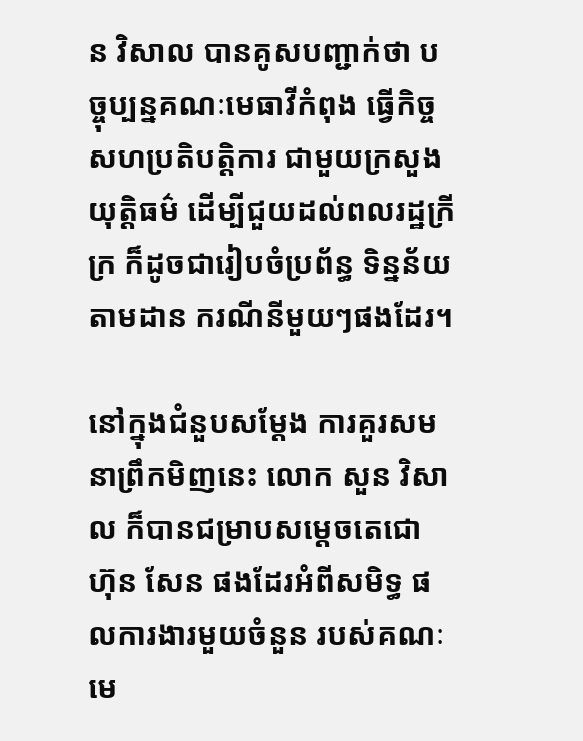ន វិសាល បានគូសបញ្ជាក់ថា បច្ចុប្បន្នគណៈមេធាវីកំពុង ធ្វើកិច្ចសហប្រតិបត្តិការ ជាមួយក្រសួងយុត្តិធម៌ ដើម្បីជួយដល់ពលរដ្ឋក្រីក្រ ក៏ដូចជារៀបចំប្រព័ន្ធ ទិន្នន័យតាមដាន ករណីនីមួយៗផងដែរ។

នៅក្នុងជំនួបសម្តែង ការគួរសមនាព្រឹកមិញនេះ លោក សួន វិសាល ក៏បានជម្រាបសម្តេចតេជោ ហ៊ុន សែន ផងដែរអំពីសមិទ្ធ ផលការងារមួយចំនួន របស់គណៈមេ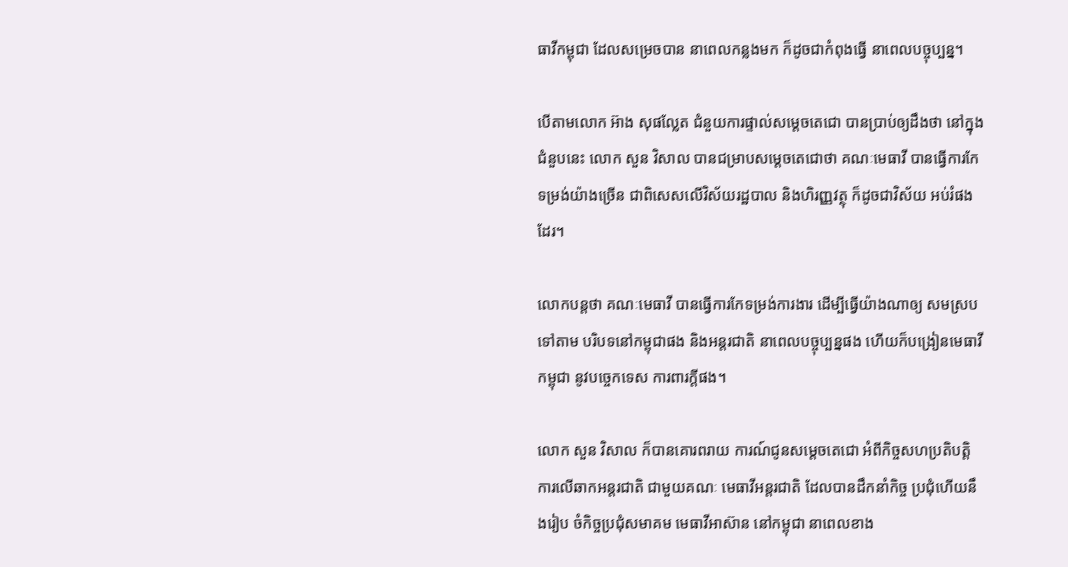ធាវីកម្ពុជា ដែលសម្រេចបាន នាពេលកន្លងមក ក៏ដូចជាកំពុងធ្វើ នាពេលបច្ចុប្បន្ន។

បើតាមលោក អ៊ាង សុផល្លែត ជំនួយការផ្ទាល់សម្តេចតេជោ បានប្រាប់ឲ្យដឹងថា នៅក្នុងជំនួបនេះ លោក សួន វិសាល បានជម្រាបសម្តេចតេជោថា គណៈមេធាវី បានធ្វើការកែទម្រង់យ៉ាងច្រើន ជាពិសេសលើវិស័យរដ្ឋបាល និងហិរញ្ញវត្ថុ ក៏ដូចជាវិស័យ អប់រំផងដែរ។

លោកបន្តថា គណៈមេធាវី បានធ្វើការកែទម្រង់ការងារ ដើម្បីធ្វើយ៉ាងណាឲ្យ សមស្របទៅតាម បរិបទនៅកម្ពុជាផង និងអន្តរជាតិ នាពេលបច្ចុប្បន្នផង ហើយក៏បង្រៀនមេធាវីកម្ពុជា នូវបច្ចេកទេស ការពារក្ដីផង។

លោក សួន វិសាល ក៏បានគោរពរាយ ការណ៍ជូនសម្តេចតេជោ អំពីកិច្ចសហប្រតិបត្តិ ការលើឆាកអន្តរជាតិ ជាមួយគណៈ មេធាវីអន្តរជាតិ ដែលបានដឹកនាំកិច្ច ប្រជុំហើយនឹងរៀប ចំកិច្ចប្រជុំសមាគម មេធាវីអាស៊ាន នៅកម្ពុជា នាពេលខាង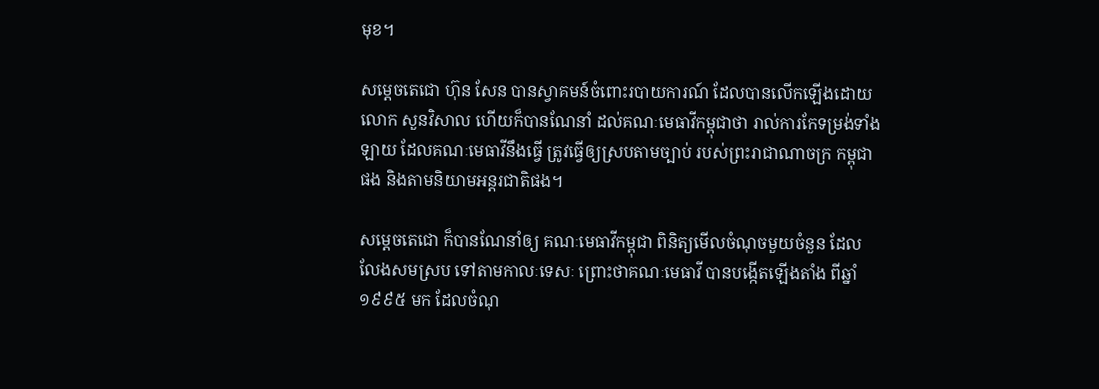មុខ។

សម្ដេចតេជោ ហ៊ុន សែន បានស្វាគមន៍ចំពោះរបាយការណ៍ ដែលបានលើកឡើងដោយ លោក សួនវិសាល ហើយក៏បានណែនាំ ដល់គណៈមេធាវីកម្ពុជាថា រាល់ការកែទម្រង់ទាំងឡាយ ដែលគណៈមេធាវីនឹងធ្វើ ត្រូវធ្វើឲ្យស្របតាមច្បាប់ របស់ព្រះរាជាណាចក្រ កម្ពុជាផង និងតាមនិយាមអន្តរជាតិផង។

សម្តេចតេជោ ក៏បានណែនាំឲ្យ គណៈមេធាវីកម្ពុជា ពិនិត្យមើលចំណុចមួយចំនួន ដែលលែងសមស្រប ទៅតាមកាលៈទេសៈ ព្រោះថាគណៈមេធាវី បានបង្កើតឡើងតាំង ពីឆ្នាំ១៩៩៥ មក ដែលចំណុ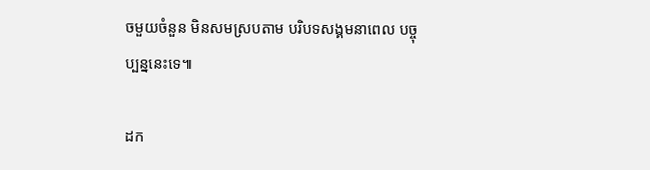ចមួយចំនួន មិនសមស្របតាម បរិបទសង្គមនាពេល បច្ចុប្បន្ននេះទេ៕

ដក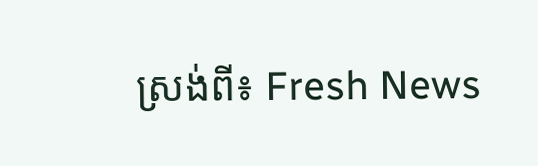ស្រង់ពី៖ Fresh News